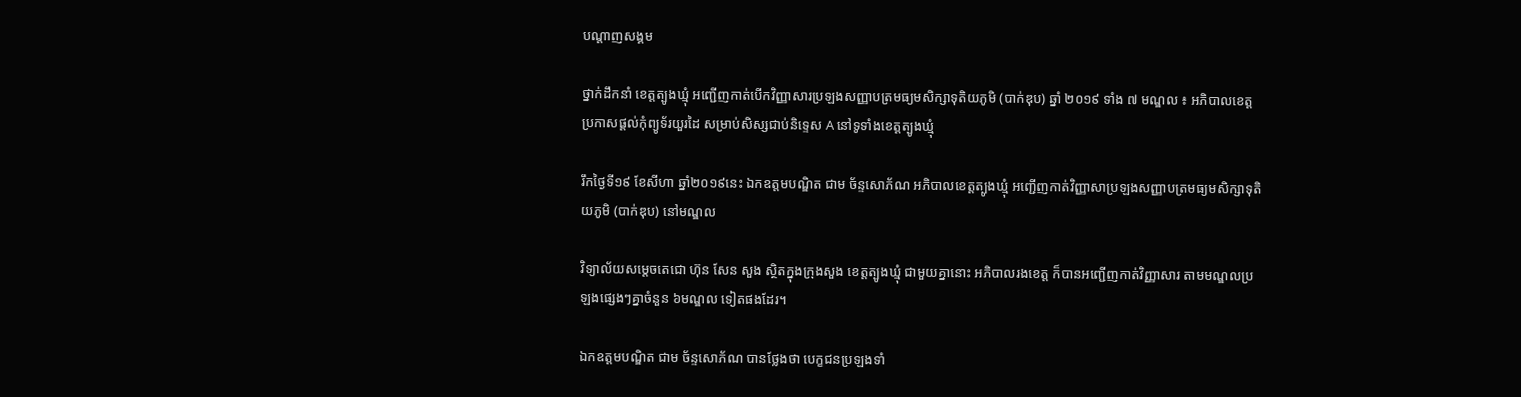បណ្តាញសង្គម

ថ្នាក់ដឹកនាំ ខេត្តត្បូងឃ្មុំ អញ្ជើញកាត់បើកវិញ្ញាសារប្រឡងសញ្ញាបត្រមធ្យមសិក្សាទុតិយភូមិ (បាក់ឌុប) ឆ្នាំ ២០១៩ ទាំង ៧ មណ្ឌល ៖ អភិបាលខេត្ត ប្រកាសផ្តល់កុំព្យូទ័រយួរដៃ សម្រាប់សិស្សជាប់និទ្ទេស A នៅទូទាំងខេត្តត្បូងឃ្មុំ

រឹកថ្ងៃទី១៩ ខែសីហា ឆ្នាំ២០១៩នេះ ឯកឧត្តមបណ្ឌិត ជាម ច័ន្ទសោភ័ណ អភិបាលខេត្តត្បូងឃ្មុំ អញ្ជើញកាត់វិញ្ញាសាប្រឡងសញ្ញាបត្រមធ្យមសិក្សាទុតិយភូមិ (បាក់ឌុប) នៅមណ្ឌល

វិទ្យាល័យសម្តេចតេជោ ហ៊ុន សែន សួង ស្ថិតក្នុងក្រុងសួង ខេត្តត្បូងឃ្មុំ ជាមួយគ្នានោះ អភិបាលរងខេត្ត ក៏បានអញ្ជើញកាត់វិញ្ញាសារ តាមមណ្ឌលប្រឡងផ្សេងៗគ្នាចំនួន ៦មណ្ឌល ទៀតផងដែរ។

ឯកឧត្តមបណ្ឌិត ជាម ច័ន្ទសោភ័ណ បានថ្លែងថា បេក្ខជនប្រឡងទាំ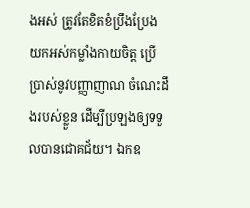ងអស់ ត្រូវតែខិតខំប្រឹងប្រែង យកអស់កម្លាំងកាយចិត្ត ប្រើប្រាស់នូវបញ្ញាញាណ ចំណេះដឹងរបស់ខ្លួន ដើម្បីប្រឡងឲ្យទទួលបានជោគជ័យ។ ឯកឧ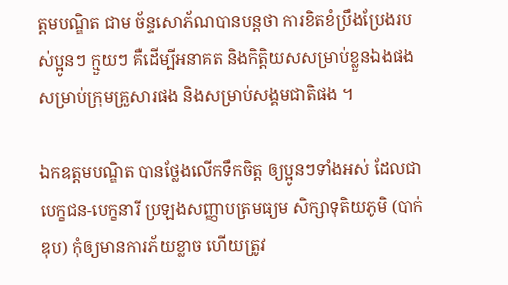ត្តមបណ្ឌិត ជាម ច័ន្ទសោភ័ណបានបន្តថា ការខិតខំប្រឹងប្រែងរបស់ប្អូនៗ ក្មួយៗ គឺដើម្បីអនាគត និងកិត្តិយសសម្រាប់ខ្លួនឯងផង សម្រាប់ក្រុមគ្រួសារផង និងសម្រាប់សង្គមជាតិផង ។

ឯកឧត្តមបណ្ឌិត បានថ្លែងលើកទឹកចិត្ត ឲ្យប្អូនៗទាំងអស់ ដែលជាបេក្ខជន-បេក្ខនារី ប្រឡងសញ្ញាបត្រមធ្យម សិក្សាទុតិយភូមិ (បាក់ឌុប) កុំឲ្យមានការភ័យខ្លាច ហើយត្រូវ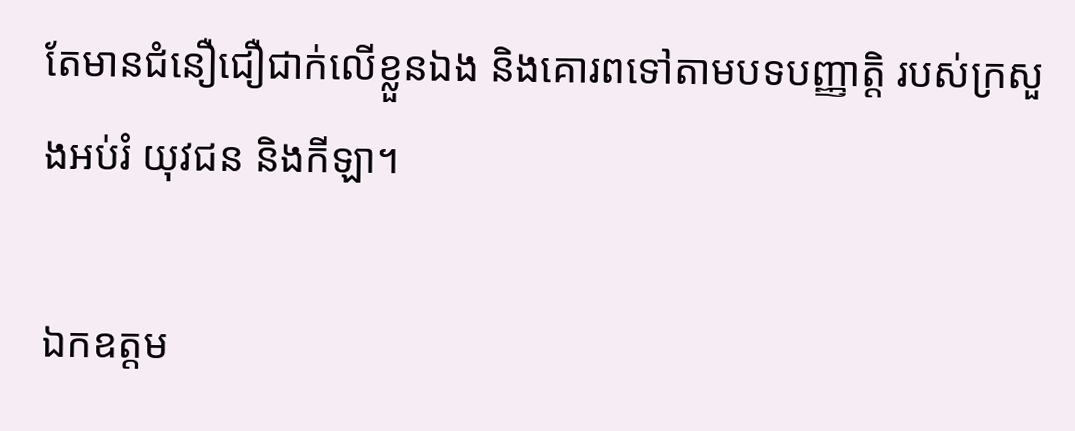តែមានជំនឿជឿជាក់លើខ្លួនឯង និងគោរពទៅតាមបទបញ្ញាត្តិ របស់ក្រសួងអប់រំ យុវជន និងកីឡា។

ឯកឧត្តម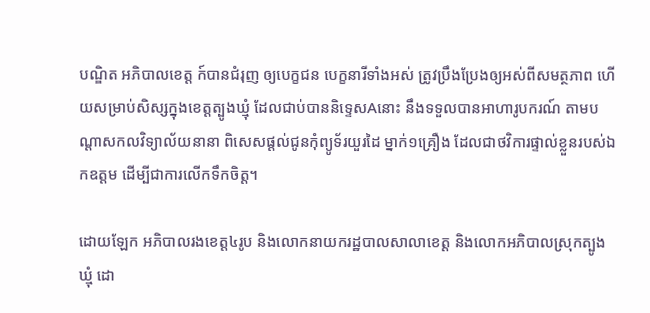បណ្ឌិត អភិបាលខេត្ត ក៍បានជំរុញ ឲ្យបេក្ខជន បេក្ខនារីទាំងអស់ ត្រូវប្រឹងប្រែងឲ្យអស់ពីសមត្ថភាព ហើយសម្រាប់សិស្សក្នុងខេត្តត្បូងឃ្មុំ ដែលជាប់បាននិទ្ទេសAនោះ នឹងទទួលបានអាហារូបករណ៍ តាមបណ្តាសកលវិទ្យាល័យនានា ពិសេសផ្តល់ជូនកុំព្យូទ័រយួរដៃ ម្នាក់១គ្រឿង ដែលជាថវិការផ្ទាល់ខ្លួនរបស់ឯកឧត្តម ដើម្បីជាការលើកទឹកចិត្ត។

ដោយឡែក អភិបាលរងខេត្ត៤រូប និងលោកនាយករដ្ឋបាលសាលាខេត្ត និងលោកអភិបាលស្រុកត្បូងឃ្មុំ ដោ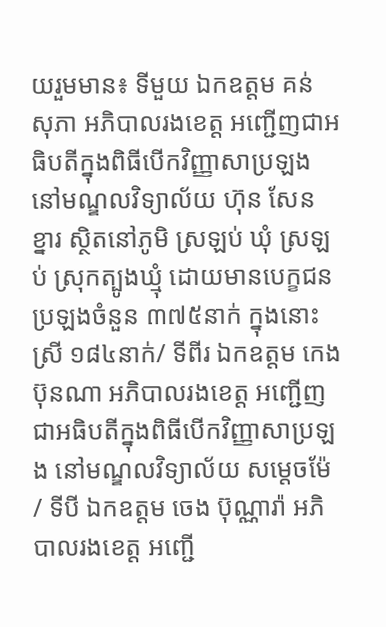យរួមមាន៖ ទីមួយ ឯកឧត្តម គន់ សុភា អភិបាលរងខេត្ត អញ្ជើញជាអធិបតីក្នុងពិធីបើកវិញ្ញាសាប្រឡង នៅមណ្ឌលវិទ្យាល័យ ហ៊ុន សែន ខ្នារ ស្ថិតនៅភូមិ ស្រឡប់ ឃុំ ស្រឡប់ ស្រុកត្បូងឃ្មុំ ដោយមានបេក្ខជនប្រឡងចំនួន ៣៧៥នាក់ ក្នុងនោះ ស្រី ១៨៤នាក់/ ទីពីរ ឯកឧត្តម កេង ប៊ុនណា អភិបាលរងខេត្ត អញ្ជើញជាអធិបតីក្នុងពិធីបើកវិញ្ញាសាប្រឡង នៅមណ្ឌលវិទ្យាល័យ សម្តេចម៉ែ / ទីបី ឯកឧត្តម ចេង ប៊ុណ្ណារ៉ា អភិបាលរងខេត្ត អញ្ជើ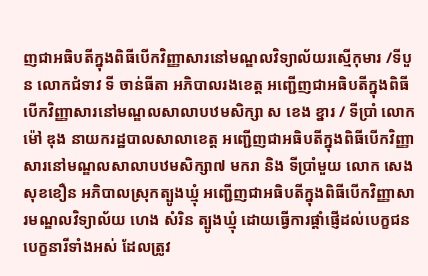ញជាអធិបតីក្នុងពិធីបើកវិញ្ញាសារនៅមណ្ឌលវិទ្យាល័យរស្មើកុមារ /ទីបួន លោកជំទាវ ទី ចាន់ធីតា អភិបាលរងខេត្ត អញ្ជើញជាអធិបតីក្នុងពិធីបើកវិញ្ញាសារនៅមណ្ឌលសាលាបឋមសិក្សា ស ខេង ខ្នារ / ទីប្រាំ លោក ម៉ៅ ឌុង នាយករដ្ឋបាលសាលាខេត្ត អញ្ជើញជាអធិបតីក្នុងពិធីបើកវិញ្ញាសារនៅមណ្ឌលសាលាបឋមសិក្សា៧ មករា និង ទីប្រាំមួយ លោក សេង សុខខឿន អភិបាលស្រុកត្បូងឃ្មុំ អញ្ជើញជាអធិបតីក្នុងពិធីបើកវិញ្ញាសារមណ្ឌលវិទ្យាល័យ ហេង សំរិន ត្បូងឃ្មុំ ដោយធ្វើការផ្តាំផ្ញើដល់បេក្ខជន បេក្ខនារីទាំងអស់ ដែលត្រូវ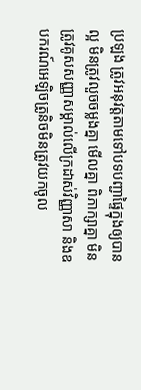ប្រឡង ត្រូវអនុវត្តតាមទៅបទបញ្ជាផ្ទៃក្នុងឲ្យបានល្អ មិនត្រូវលួចចម្លងគ្នា មើលគ្នា ពិភាក្សាគ្នា មិនត្រូវគូសសញ្ញាសម្គាល់លើក្រដាស់វិញ្ញាសា និងឧបករណ៍អេឡិចត្រូនិចមិនត្រូវយកចូល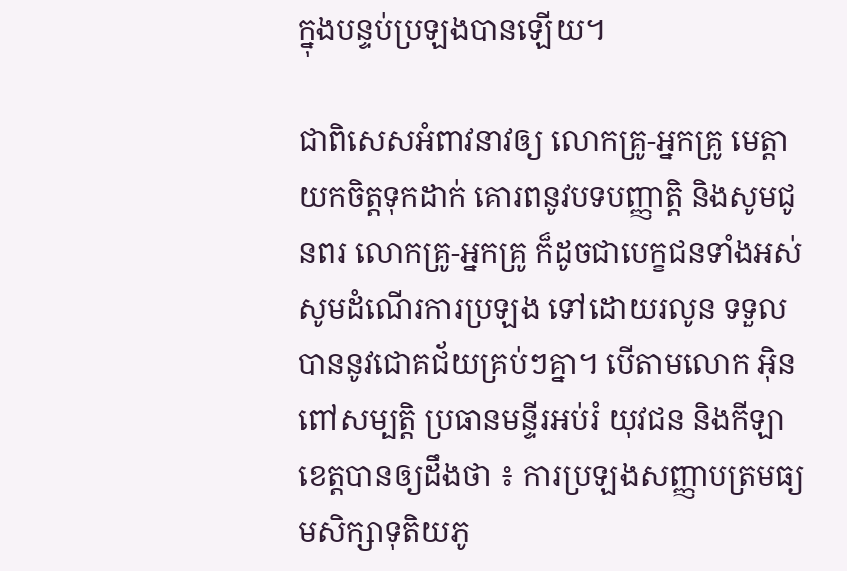ក្នុងបន្ទប់ប្រឡងបានឡើយ។

ជាពិសេសអំពាវនាវឲ្យ លោកគ្រូ-អ្នកគ្រូ មេត្ដាយកចិត្តទុកដាក់ គោរពនូវបទបញ្ញាត្ដិ និងសូមជូនពរ លោកគ្រូ-អ្នកគ្រូ ក៏ដូចជាបេក្ខជនទាំងអស់ សូមដំណើរការប្រឡង ទៅដោយរលូន ទទួលបាននូវជោគជ័យគ្រប់ៗគ្នា។ បើតាមលោក អ៊ិន ពៅសម្បត្តិ ប្រធានមន្ទីរអប់រំ យុវជន និងកីឡាខេត្តបានឲ្យដឹងថា ៖ ការប្រឡងសញ្ញាបត្រមធ្យមសិក្សាទុតិយភូ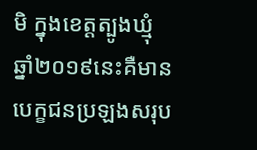មិ ក្នុងខេត្តត្បូងឃ្មុំ ឆ្នាំ២០១៩នេះគឺមានបេក្ខជនប្រឡងសរុប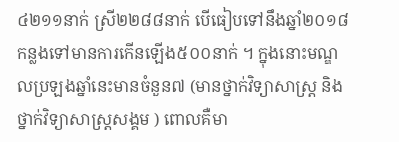៤២១១នាក់ ស្រី២២៨៨នាក់ បើធៀបទៅនឹងឆ្នាំ២០១៨កន្លងទៅមានការកើនឡើង៥០០នាក់ ។ ក្នុងនោះមណ្ឌលប្រឡងឆ្នាំនេះមានចំនួន៧ (មានថ្នាក់វិទ្យាសាស្ត្រ និងថ្នាក់វិទ្យាសាស្ត្រសង្គម ) ពោលគឺមា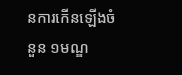នការកើនឡើងចំនួន ១មណ្ឌ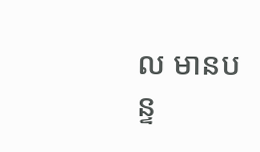ល មានបន្ទ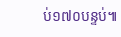ប់១៧០បន្ទប់៕